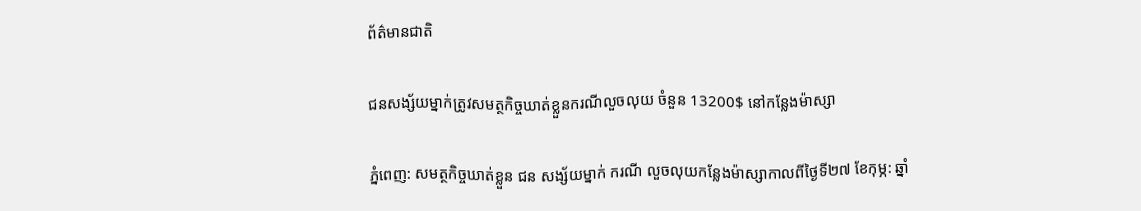ព័ត៌មានជាតិ

ជនសង្ស័យម្នាក់ត្រូវសមត្ថកិច្ចឃាត់ខ្លួនករណីលួចលុយ ចំនួន 13200$ នៅកន្លែងម៉ាស្សា

ភ្នំពេញ: សមត្ថកិច្ចឃាត់ខ្លួន ជន សង្ស័យម្នាក់ ករណី លួចលុយកន្លែងម៉ាស្សាកាលពីថ្ងៃទី២៧ ខែកុម្ភ: ឆ្នាំ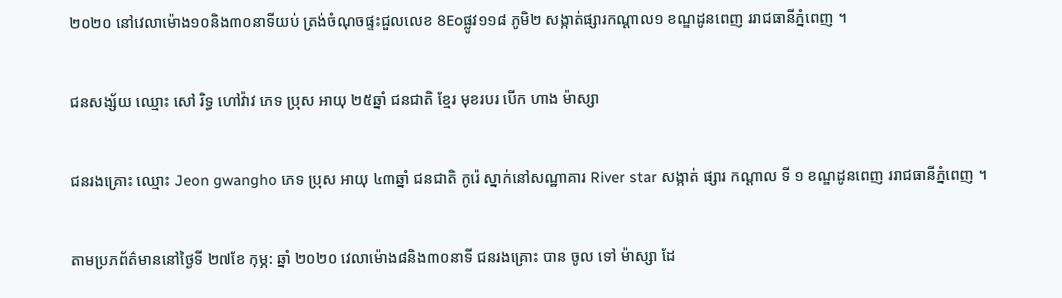២០២០ នៅវេលាម៉ោង១០និង៣០នាទីយប់ ត្រង់ចំណុចផ្ទះជួលលេខ 8Eoផ្លូវ១១៨ ភូមិ២ សង្កាត់ផ្សារកណ្ដាល១ ខណ្ឌដូនពេញ ររាជធានីភ្នំពេញ ។

ជនសង្ស័យ ឈ្មោះ សៅ រិទ្ធ ហៅវ៉ាវ ភេទ ប្រុស អាយុ ២៥ឆ្នាំ ជនជាតិ ខ្មែរ មុខរបរ បេីក ហាង ម៉ាស្សា

ជនរងគ្រោះ ឈ្មោះ Jeon gwangho ភេទ ប្រុស អាយុ ៤៣ឆ្នាំ ជនជាតិ កូរ៉េ ស្នាក់នៅសណ្ឋាគារ River star សង្កាត់ ផ្សារ កណ្ដាល ទី ១ ខណ្ឌដូនពេញ ររាជធានីភ្នំពេញ ។

តាមប្រភព័ត៌មាននៅថ្ងៃទី ២៧ខែ កុម្ភ: ឆ្នាំ ២០២០ វេលាម៉ោង៨និង៣០នាទី ជនរងគ្រោះ បាន ចូល ទៅ ម៉ាស្សា ដែ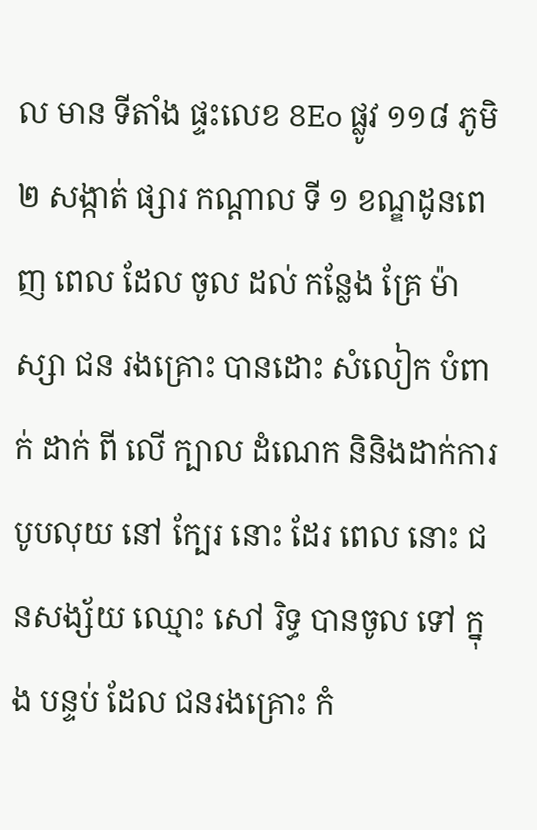ល មាន ទីតាំង ផ្ទះលេខ 8Eo ផ្លូវ ១១៨ ភូមិ ២ សង្កាត់ ផ្សារ កណ្ដាល ទី ១ ខណ្ឌដូនពេញ ពេល ដែល ចូល ដល់ កន្លែង គ្រែ ម៉ាស្សា ជន រងគ្រោះ បានដោះ សំលៀក បំពាក់ ដាក់ ពី លើ ក្បាល ដំណេក និនិងដាក់ការបូបលុយ នៅ ក្បែរ នោះ ដែរ ពេល នោះ ជនសង្ស័យ ឈ្មោះ សៅ រិទ្ធ បានចូល ទៅ ក្នុង បន្ទប់ ដែល ជនរងគ្រោះ កំ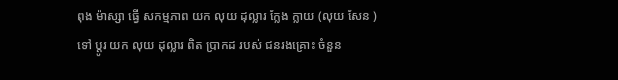ពុង ម៉ាស្សា ធ្វើ សកម្មភាព យក លុយ ដុល្លារ ក្លែង ក្លាយ (លុយ សែន )ទៅ ប្តូរ យក លុយ ដុល្លារ ពិត ប្រាកដ របស់ ជនរងគ្រោះ ចំនួន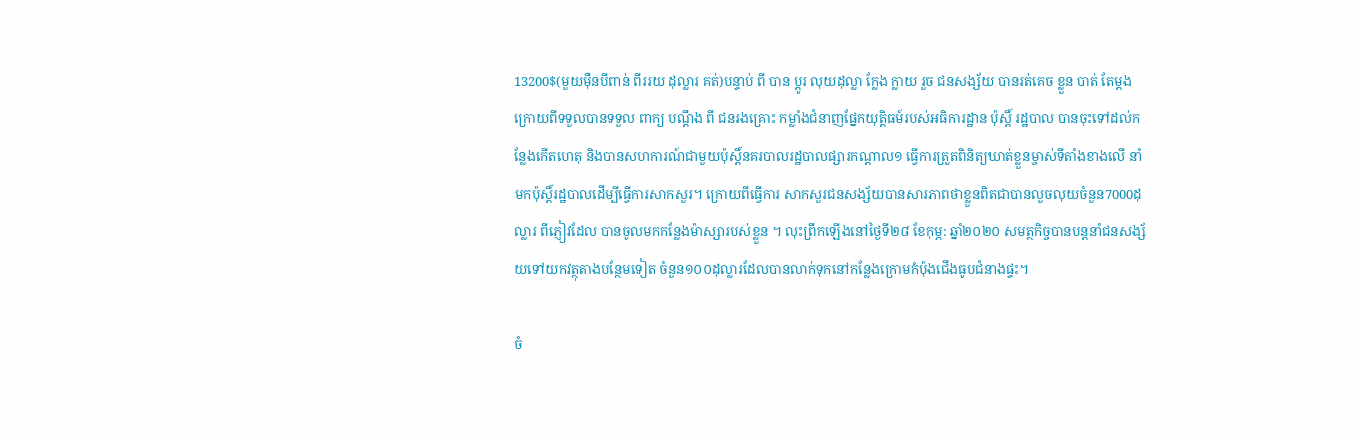13200$(មួយមុឺនបីពាន់ ពីររយ ដុល្លារ គត់)បន្ទាប់ ពី បាន ប្តូរ លុយដុល្លា ក្លែង ក្លាយ រួច ជនសង្ស័យ បានរត់គេច ខ្លួន បាត់ តែម្តង ក្រោយពីទទួលបានទទួល ពាក្យ បណ្តឹង ពី ជនរងគ្រោះ កម្លាំងជំនាញផ្នែកយុត្តិធម៍របស់អធិការដ្ឋាន ប៉ុស្តិ៍ រដ្ឋបាល បានចុះទៅដល់កន្លែងកើតហេតុ និងបានសហការណ៍ជាមួយប៉ុស្តិ៍នគរបាលរដ្ឋបាលផ្សារកណ្តាល១ ធ្វើការត្រួតពិនិត្យឃាត់ខ្លួនម្ចាស់ទីតាំងខាងលេី នាំមកប៉ុស្តិ៍រដ្ឋបាលដើម្បីធ្វើការសាកសួរ។ ក្រោយពីធ្វេីការ សាកសួរជនសង្ស័យបានសារភាពថាខ្លួនពិតជាបានលួចលុយចំនួន7000ដុល្លារ ពីភ្ញៀវដែល បានចូលមកកន្លែងម៉ាស្សារបស់ខ្លួន ។ លុះព្រឹកឡើងនៅថ្ងៃទី២៨ ខែកុម្ភ: ឆ្នាំ២០២០ សមត្ថកិច្ចបានបន្តនាំជនសង្ស័យទៅយកវត្ថុតាងបន្ថែមទៀត ចំនួន១០០ដុល្លារដែលបានលាក់ទុកនៅកន្លែងក្រោមកំប៉ុងជេីងធូបជំនាងផ្ទះ។

ចំ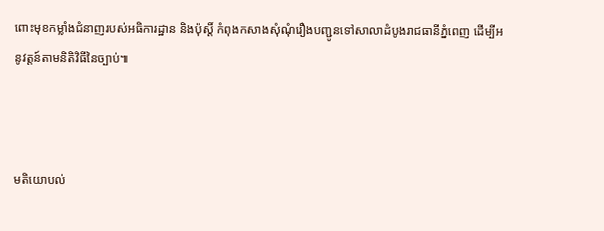ពោះមុខកម្លាំងជំនាញរបស់អធិការដ្ឋាន និងប៉ុស្ដិ៍ កំពុងកសាងសុំណុំរឿងបញ្ជូនទៅសាលាដំបូងរាជធានីភ្នំពេញ ដើម្បីអនូវត្តន៍តាមនិតិវិធីនៃច្បាប់៕



មតិយោបល់